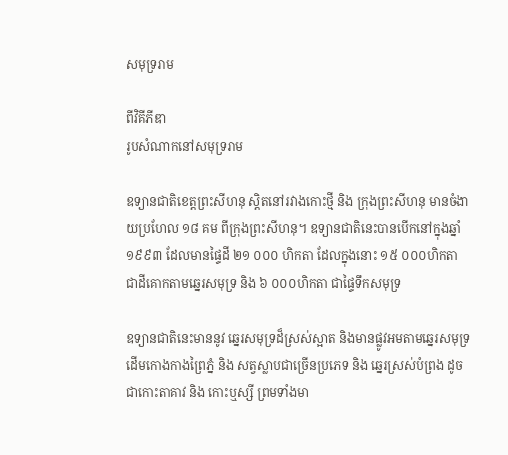សមុទ្ររាម

ពីវិគីភីឌា
រូបសំណាកនៅសមុទ្ររាម

ឧទ្យានជាតិខេត្តព្រះសីហនុ ស្តិតនៅរវាងកោះថ្មី និង ក្រុងព្រះសីហនុ មានចំងាយប្រហែល ១៨ គម ពីក្រុងព្រះសីហនុ។ ឧទ្យានជាតិនេះបានបើកនៅក្នុងឆ្នាំ ១៩៩៣ ដែលមានផ្ទៃដី ២១ ០០០ ហិកតា ដែលក្នុងនោះ ១៥ ០០០ហិកតា ជាដីគោកតាមឆ្នេរសមុទ្រ និង ៦ ០០០ហិកតា ជាផ្ទៃទឹកសមុទ្រ

ឧទ្យានជាតិនេះមាននូវ ឆ្នេរសមុទ្រដ៏ស្រស់ស្អាត និងមានផ្លូវអមតាមឆ្នេរសមុទ្រ ដើមកោងកាងព្រៃភ្នំ និង សត្វស្លាបជាច្រើនប្រភេទ និង ឆ្នេរស្រស់បំព្រង ដូចជាកោះតាគាវ និង កោះឬស្សី ព្រមទាំងមា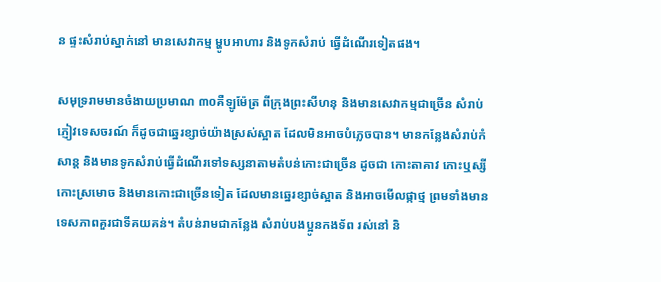ន ផ្ទះសំរាប់ស្នាក់នៅ មានសេវាកម្ម ម្ហូបអាហារ និងទូកសំរាប់ ធ្វើដំណើរទៀតផង។

សមុទ្ររាមមានចំងាយប្រមាណ ៣០គឺឡូម៉ែត្រ ពីក្រុងព្រះសីហនុ និងមានសេវាកម្មជាច្រើន សំរាប់ភ្ញៀវទេសចរណ៍ ក៏ដូចជាឆ្នេរខ្សាច់យ៉ាងស្រស់ស្អាត ដែលមិនអាចបំភ្លេចបាន។ មានកន្លែងសំរាប់កំសាន្ត និងមានទូកសំរាប់ធ្វើដំណើរទៅទស្សនាតាមតំបន់កោះជាច្រើន ដូចជា កោះតាគាវ កោះឬស្សី កោះស្រមោច និងមានកោះជាច្រើនទៀត ដែលមានឆ្នេរខ្សាច់ស្អាត និងអាចមើលផ្កាថ្ម ព្រមទាំងមាន ទេសភាពគួរជាទីគយគន់។ តំបន់រាមជាកន្លែង សំរាប់បងប្អូនកងទ័ព រស់នៅ និ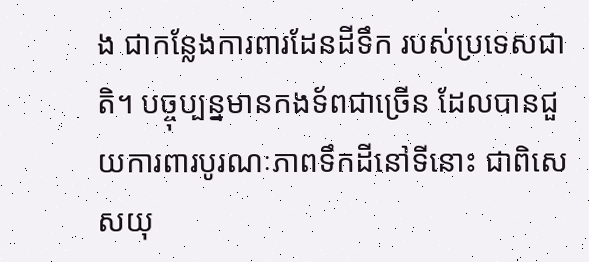ង ជាកន្លែងការពារដែនដីទឹក របស់ប្រទេសជាតិ។ បច្ចុប្បន្នមានកងទ័ពជាច្រើន ដែលបានជួយការពារបូរណៈភាពទឹកដីនៅទីនោះ ជាពិសេសយុ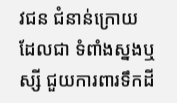វជន ជំនាន់ក្រោយ ដែលជា ទំពាំងស្នងឬស្សី ជួយការពារទឹកដី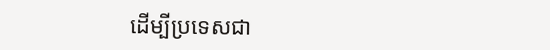ដើម្បីប្រទេសជា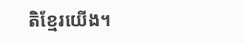តិខ្មែរយើង។